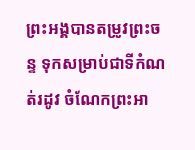ព្រះអង្គបានតម្រូវព្រះចន្ទ ទុកសម្រាប់ជាទីកំណត់រដូវ ចំណែកព្រះអា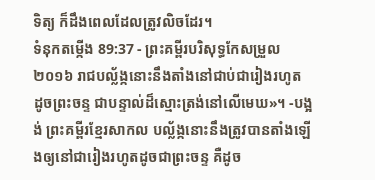ទិត្យ ក៏ដឹងពេលដែលត្រូវលិចដែរ។
ទំនុកតម្កើង 89:37 - ព្រះគម្ពីរបរិសុទ្ធកែសម្រួល ២០១៦ រាជបល្ល័ង្កនោះនឹងតាំងនៅជាប់ជារៀងរហូត ដូចព្រះចន្ទ ជាបន្ទាល់ដ៏ស្មោះត្រង់នៅលើមេឃ»។ -បង្អង់ ព្រះគម្ពីរខ្មែរសាកល បល្ល័ង្កនោះនឹងត្រូវបានតាំងឡើងឲ្យនៅជារៀងរហូតដូចជាព្រះចន្ទ គឺដូច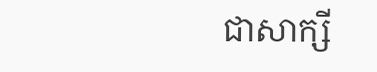ជាសាក្សី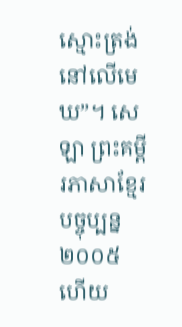ស្មោះត្រង់នៅលើមេឃ”។ សេឡា ព្រះគម្ពីរភាសាខ្មែរបច្ចុប្បន្ន ២០០៥ ហើយ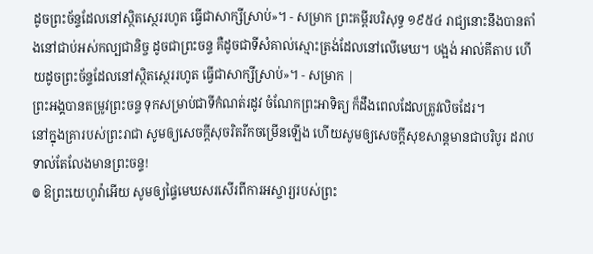ដូចព្រះច័ន្ទដែលនៅស្ថិតស្ថេររហូត ធ្វើជាសាក្សីស្រាប់»។ - សម្រាក ព្រះគម្ពីរបរិសុទ្ធ ១៩៥៤ រាជ្យនោះនឹងបានតាំងនៅជាប់អស់កល្បជានិច្ច ដូចជាព្រះចន្ទ គឺដូចជាទីសំគាល់ស្មោះត្រង់ដែលនៅលើមេឃ។ បង្អង់ អាល់គីតាប ហើយដូចព្រះច័ន្ទដែលនៅស្ថិតស្ថេររហូត ធ្វើជាសាក្សីស្រាប់»។ - សម្រាក |
ព្រះអង្គបានតម្រូវព្រះចន្ទ ទុកសម្រាប់ជាទីកំណត់រដូវ ចំណែកព្រះអាទិត្យ ក៏ដឹងពេលដែលត្រូវលិចដែរ។
នៅក្នុងគ្រារបស់ព្រះរាជា សូមឲ្យសេចក្ដីសុចរិតរីកចម្រើនឡើង ហើយសូមឲ្យសេចក្ដីសុខសាន្តមានជាបរិបូរ ដរាបទាល់តែលែងមានព្រះចន្ទ!
៙ ឱព្រះយេហូវ៉ាអើយ សូមឲ្យផ្ទៃមេឃសរសើរពីការអស្ចារ្យរបស់ព្រះ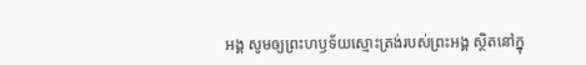អង្គ សូមឲ្យព្រះហឫទ័យស្មោះត្រង់របស់ព្រះអង្គ ស្ថិតនៅក្នុ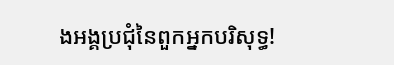ងអង្គប្រជុំនៃពួកអ្នកបរិសុទ្ធ!